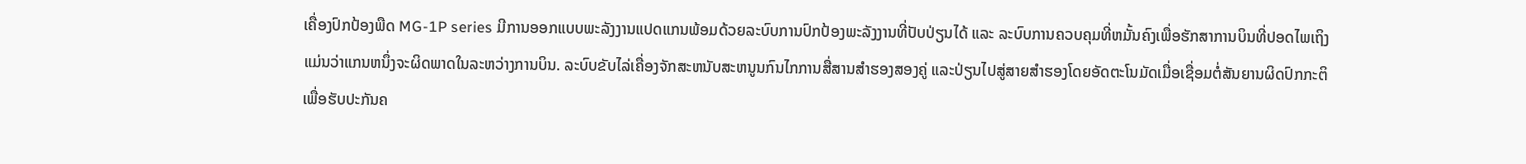ເຄື່ອງປົກປ້ອງພືດ MG-1P series ມີການອອກແບບພະລັງງານແປດແກນພ້ອມດ້ວຍລະບົບການປົກປ້ອງພະລັງງານທີ່ປັບປ່ຽນໄດ້ ແລະ ລະບົບການຄວບຄຸມທີ່ຫມັ້ນຄົງເພື່ອຮັກສາການບິນທີ່ປອດໄພເຖິງແມ່ນວ່າແກນຫນຶ່ງຈະຜິດພາດໃນລະຫວ່າງການບິນ. ລະບົບຂັບໄລ່ເຄື່ອງຈັກສະຫນັບສະຫນູນກົນໄກການສື່ສານສໍາຮອງສອງຄູ່ ແລະປ່ຽນໄປສູ່ສາຍສໍາຮອງໂດຍອັດຕະໂນມັດເມື່ອເຊື່ອມຕໍ່ສັນຍານຜິດປົກກະຕິ ເພື່ອຮັບປະກັນຄ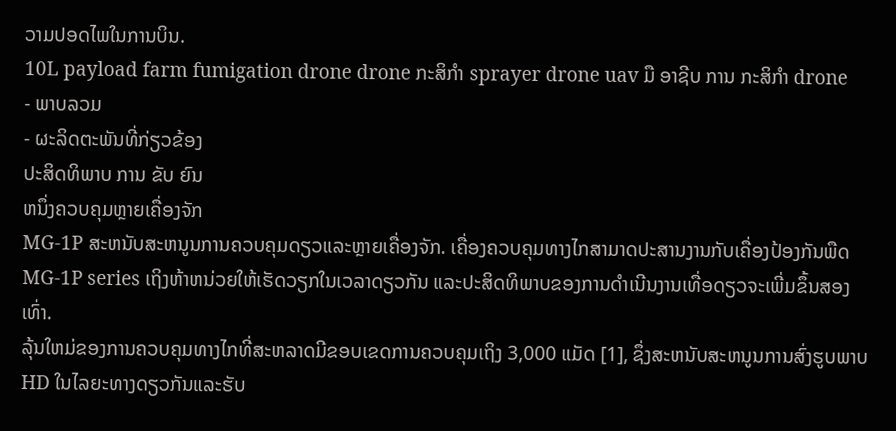ວາມປອດໄພໃນການບິນ.
10L payload farm fumigation drone drone ກະສິກໍາ sprayer drone uav ມື ອາຊີບ ການ ກະສິກໍາ drone
- ພາບລວມ
- ຜະລິດຕະພັນທີ່ກ່ຽວຂ້ອງ
ປະສິດທິພາບ ການ ຂັບ ຍົນ
ຫນຶ່ງຄວບຄຸມຫຼາຍເຄື່ອງຈັກ
MG-1P ສະຫນັບສະຫນູນການຄວບຄຸມດຽວແລະຫຼາຍເຄື່ອງຈັກ. ເຄື່ອງຄວບຄຸມທາງໄກສາມາດປະສານງານກັບເຄື່ອງປ້ອງກັນພືດ MG-1P series ເຖິງຫ້າຫນ່ວຍໃຫ້ເຮັດວຽກໃນເວລາດຽວກັນ ແລະປະສິດທິພາບຂອງການດໍາເນີນງານເທື່ອດຽວຈະເພີ່ມຂຶ້ນສອງເທົ່າ.
ລຸ້ນໃຫມ່ຂອງການຄວບຄຸມທາງໄກທີ່ສະຫລາດມີຂອບເຂດການຄວບຄຸມເຖິງ 3,000 ແມັດ [1], ຊຶ່ງສະຫນັບສະຫນູນການສົ່ງຮູບພາບ HD ໃນໄລຍະທາງດຽວກັນແລະຮັບ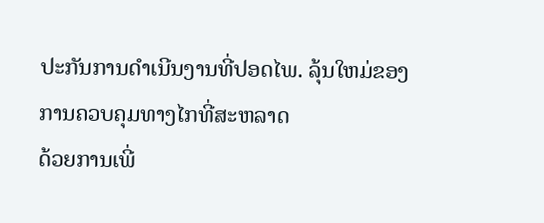ປະກັນການດໍາເນີນງານທີ່ປອດໄພ. ລຸ້ນໃຫມ່ຂອງການຄວບຄຸມທາງໄກທີ່ສະຫລາດ
ດ້ວຍການເພີ່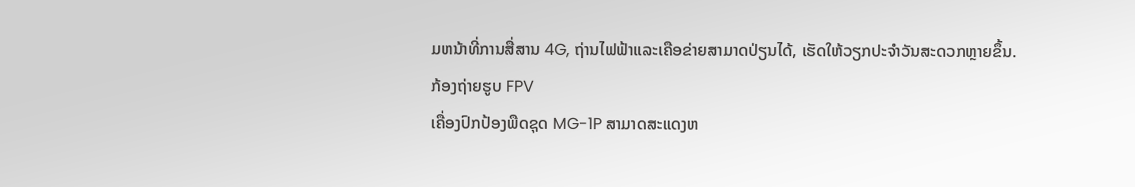ມຫນ້າທີ່ການສື່ສານ 4G, ຖ່ານໄຟຟ້າແລະເຄືອຂ່າຍສາມາດປ່ຽນໄດ້, ເຮັດໃຫ້ວຽກປະຈໍາວັນສະດວກຫຼາຍຂຶ້ນ.
ກ້ອງຖ່າຍຮູບ FPV
ເຄື່ອງປົກປ້ອງພືດຊຸດ MG-1P ສາມາດສະແດງຫ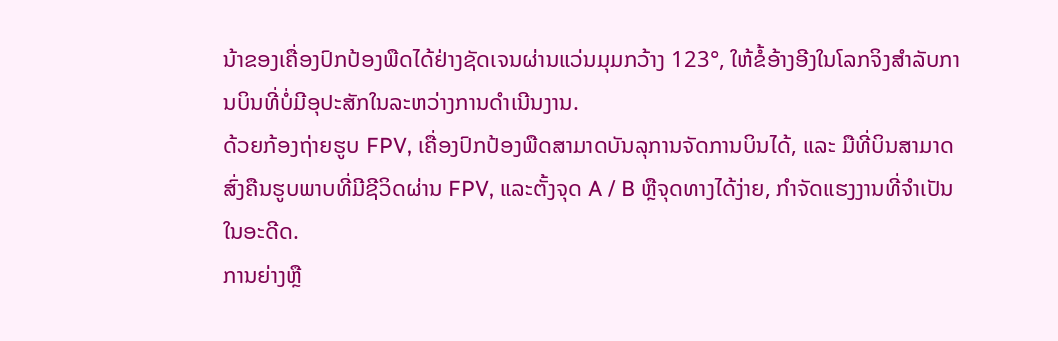ນ້າຂອງເຄື່ອງປົກປ້ອງພືດໄດ້ຢ່າງຊັດເຈນຜ່ານແວ່ນມຸມກວ້າງ 123°, ໃຫ້ຂໍ້ອ້າງອີງໃນໂລກຈິງສໍາລັບການບິນທີ່ບໍ່ມີອຸປະສັກໃນລະຫວ່າງການດໍາເນີນງານ.
ດ້ວຍກ້ອງຖ່າຍຮູບ FPV, ເຄື່ອງປົກປ້ອງພືດສາມາດບັນລຸການຈັດການບິນໄດ້, ແລະ ມືທີ່ບິນສາມາດສົ່ງຄືນຮູບພາບທີ່ມີຊີວິດຜ່ານ FPV, ແລະຕັ້ງຈຸດ A / B ຫຼືຈຸດທາງໄດ້ງ່າຍ, ກໍາຈັດແຮງງານທີ່ຈໍາເປັນໃນອະດີດ.
ການຍ່າງຫຼື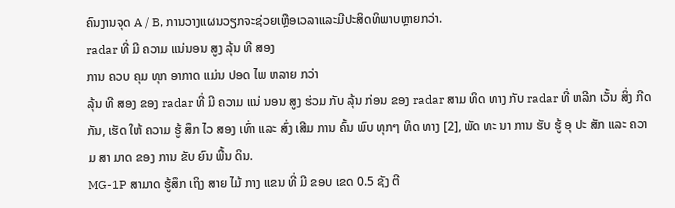ຄົນງານຈຸດ A / B, ການວາງແຜນວຽກຈະຊ່ວຍເຫຼືອເວລາແລະມີປະສິດທິພາບຫຼາຍກວ່າ.
radar ທີ່ ມີ ຄວາມ ແນ່ນອນ ສູງ ລຸ້ນ ທີ ສອງ
ການ ຄວບ ຄຸມ ທຸກ ອາກາດ ແມ່ນ ປອດ ໄພ ຫລາຍ ກວ່າ
ລຸ້ນ ທີ ສອງ ຂອງ radar ທີ່ ມີ ຄວາມ ແນ່ ນອນ ສູງ ຮ່ວມ ກັບ ລຸ້ນ ກ່ອນ ຂອງ radar ສາມ ທິດ ທາງ ກັບ radar ທີ່ ຫລີກ ເວັ້ນ ສິ່ງ ກີດ ກັນ, ເຮັດ ໃຫ້ ຄວາມ ຮູ້ ສຶກ ໄວ ສອງ ເທົ່າ ແລະ ສົ່ງ ເສີມ ການ ຄົ້ນ ພົບ ທຸກໆ ທິດ ທາງ [2], ພັດ ທະ ນາ ການ ຮັບ ຮູ້ ອຸ ປະ ສັກ ແລະ ຄວາມ ສາ ມາດ ຂອງ ການ ຂັບ ຍົນ ພື້ນ ດິນ.
MG-1P ສາມາດ ຮູ້ສຶກ ເຖິງ ສາຍ ໄມ້ ກາງ ແຂນ ທີ່ ມີ ຂອບ ເຂດ 0.5 ຊັງ ຕີ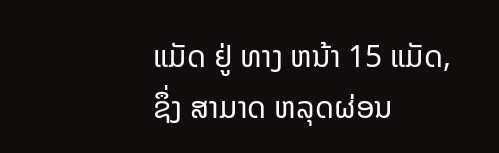ແມັດ ຢູ່ ທາງ ຫນ້າ 15 ແມັດ, ຊຶ່ງ ສາມາດ ຫລຸດຜ່ອນ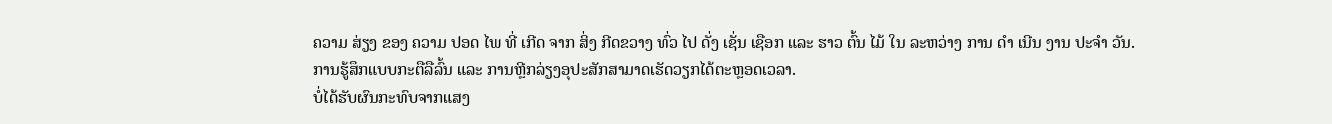ຄວາມ ສ່ຽງ ຂອງ ຄວາມ ປອດ ໄພ ທີ່ ເກີດ ຈາກ ສິ່ງ ກີດຂວາງ ທົ່ວ ໄປ ດັ່ງ ເຊັ່ນ ເຊືອກ ແລະ ຮາວ ຕົ້ນ ໄມ້ ໃນ ລະຫວ່າງ ການ ດໍາ ເນີນ ງານ ປະຈໍາ ວັນ. ການຮູ້ສຶກແບບກະຕືລືລົ້ນ ແລະ ການຫຼີກລ່ຽງອຸປະສັກສາມາດເຮັດວຽກໄດ້ຕະຫຼອດເວລາ.
ບໍ່ໄດ້ຮັບຜົນກະທົບຈາກແສງ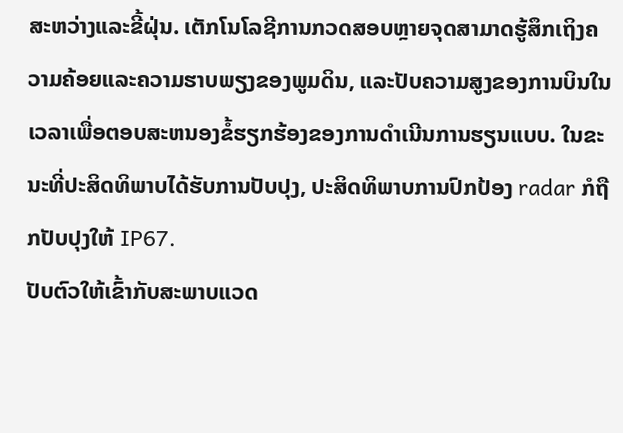ສະຫວ່າງແລະຂີ້ຝຸ່ນ. ເຕັກໂນໂລຊີການກວດສອບຫຼາຍຈຸດສາມາດຮູ້ສຶກເຖິງຄວາມຄ້ອຍແລະຄວາມຮາບພຽງຂອງພູມດິນ, ແລະປັບຄວາມສູງຂອງການບິນໃນເວລາເພື່ອຕອບສະຫນອງຂໍ້ຮຽກຮ້ອງຂອງການດໍາເນີນການຮຽນແບບ. ໃນຂະນະທີ່ປະສິດທິພາບໄດ້ຮັບການປັບປຸງ, ປະສິດທິພາບການປົກປ້ອງ radar ກໍຖືກປັບປຸງໃຫ້ IP67.
ປັບຕົວໃຫ້ເຂົ້າກັບສະພາບແວດ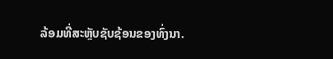ລ້ອມທີ່ສະຫຼັບຊັບຊ້ອນຂອງທົ່ງນາ.